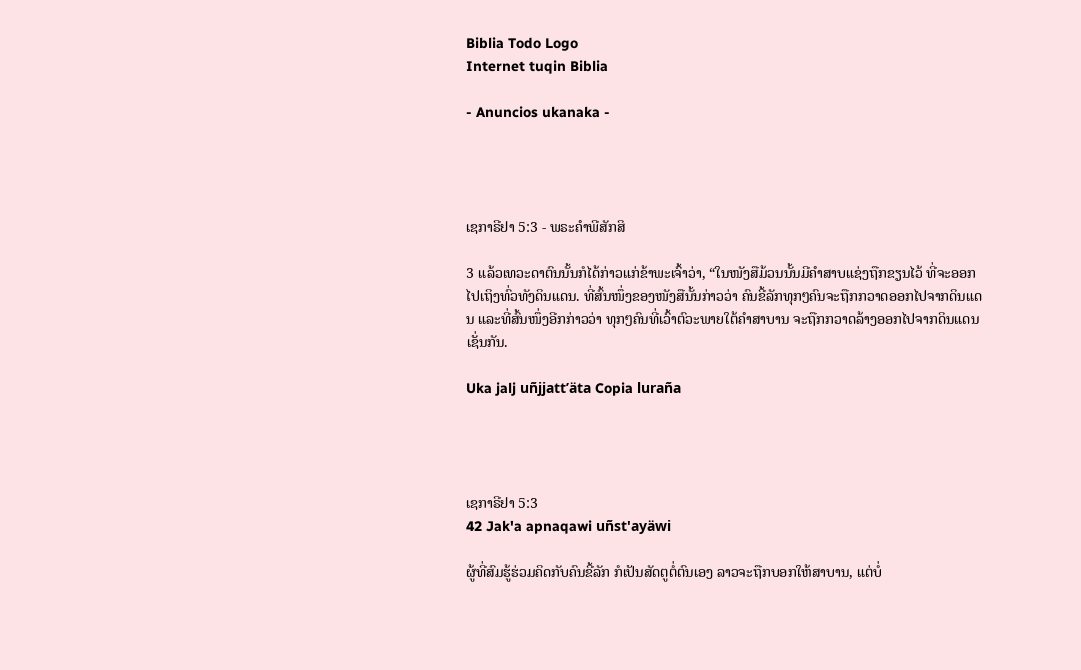Biblia Todo Logo
Internet tuqin Biblia

- Anuncios ukanaka -




ເຊກາຣີຢາ 5:3 - ພຣະຄຳພີສັກສິ

3 ແລ້ວເທວະດາຕົນນັ້ນກໍໄດ້ກ່າວແກ່ຂ້າພະເຈົ້າວ່າ, “ໃນໜັງສືມ້ວນນັ້ນມີຄຳສາບແຊ່ງຖືກຂຽນໄວ້ ທີ່ຈະອອກໄປເຖິງທົ່ວທັງດິນແດນ. ທີ່ສົ້ນໜຶ່ງຂອງໜັງສືນັ້ນກ່າວວ່າ ຄົນຂີ້ລັກທຸກໆຄົນຈະຖືກກວາດອອກໄປຈາກດິນແດນ ແລະທີ່ສົ້ນໜຶ່ງອີກກ່າວວ່າ ທຸກໆຄົນທີ່ເວົ້າຕົວະພາຍໃຕ້ຄຳສາບານ ຈະຖືກກວາດລ້າງອອກໄປຈາກດິນແດນເຊັ່ນກັນ.

Uka jalj uñjjattʼäta Copia luraña




ເຊກາຣີຢາ 5:3
42 Jak'a apnaqawi uñst'ayäwi

ຜູ້ທີ່ສົມຮູ້ຮ່ວມຄິດກັບຄົນຂີ້ລັກ ກໍເປັນສັດຕູຕໍ່ຕົນເອງ ລາວຈະຖືກບອກໃຫ້ສາບານ, ແຕ່ບໍ່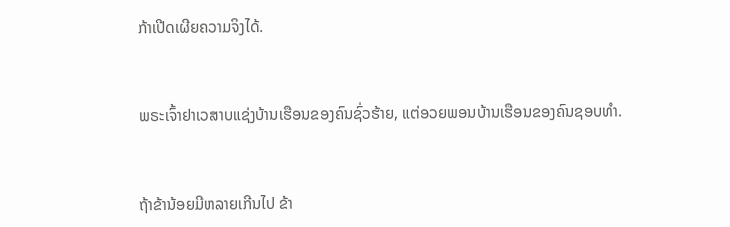ກ້າເປີດເຜີຍຄວາມຈິງໄດ້.


ພຣະເຈົ້າຢາເວສາບແຊ່ງບ້ານເຮືອນຂອງຄົນຊົ່ວຮ້າຍ, ແຕ່ອວຍພອນບ້ານເຮືອນຂອງຄົນຊອບທຳ.


ຖ້າຂ້ານ້ອຍມີຫລາຍເກີນໄປ ຂ້າ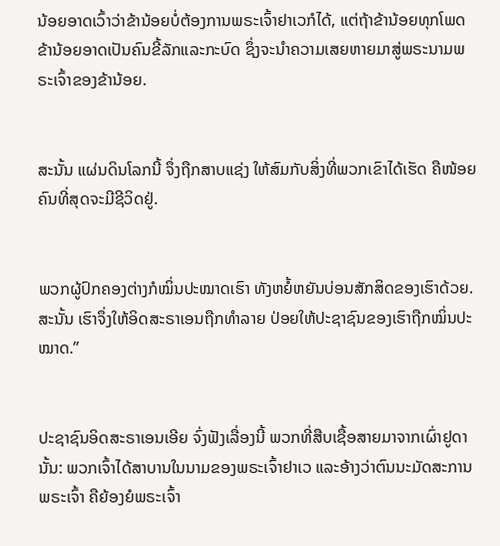ນ້ອຍອາດເວົ້າວ່າຂ້ານ້ອຍບໍ່ຕ້ອງການພຣະເຈົ້າຢາເວກໍໄດ້, ແຕ່ຖ້າຂ້ານ້ອຍທຸກໂພດ ຂ້ານ້ອຍອາດເປັນຄົນຂີ້ລັກແລະກະບົດ ຊຶ່ງຈະນຳຄວາມເສຍຫາຍມາສູ່ພຣະນາມພຣະເຈົ້າຂອງຂ້ານ້ອຍ.


ສະນັ້ນ ແຜ່ນດິນໂລກນີ້ ຈຶ່ງຖືກສາບແຊ່ງ ໃຫ້ສົມກັບສິ່ງທີ່ພວກເຂົາໄດ້ເຮັດ ຄືໜ້ອຍຄົນທີ່ສຸດຈະມີຊີວິດຢູ່.


ພວກຜູ້ປົກຄອງຕ່າງກໍໝິ່ນປະໝາດເຮົາ ທັງຫຍໍ້ຫຍັນບ່ອນສັກສິດຂອງເຮົາດ້ວຍ. ສະນັ້ນ ເຮົາຈຶ່ງໃຫ້ອິດສະຣາເອນຖືກທຳລາຍ ປ່ອຍໃຫ້ປະຊາຊົນຂອງເຮົາຖືກໝິ່ນປະໝາດ.”


ປະຊາຊົນອິດສະຣາເອນເອີຍ ຈົ່ງຟັງເລື່ອງນີ້ ພວກທີ່ສືບເຊື້ອສາຍມາຈາກເຜົ່າຢູດານັ້ນ: ພວກເຈົ້າໄດ້ສາບານໃນນາມຂອງພຣະເຈົ້າຢາເວ ແລະອ້າງວ່າຕົນນະມັດສະການພຣະເຈົ້າ ຄືຍ້ອງຍໍພຣະເຈົ້າ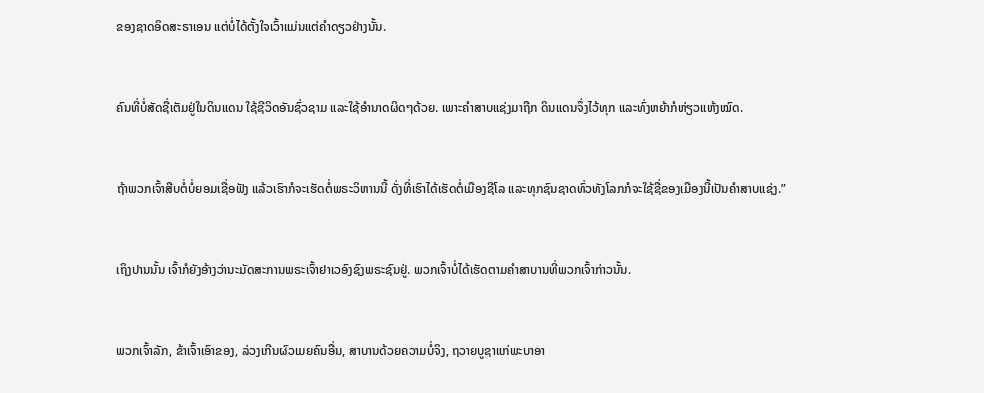ຂອງຊາດອິດສະຣາເອນ ແຕ່ບໍ່ໄດ້ຕັ້ງໃຈເວົ້າແມ່ນແຕ່ຄຳດຽວຢ່າງນັ້ນ.


ຄົນທີ່ບໍ່ສັດຊື່ເຕັມຢູ່ໃນດິນແດນ ໃຊ້ຊີວິດອັນຊົ່ວຊາມ ແລະໃຊ້ອຳນາດຜິດໆດ້ວຍ. ເພາະຄຳສາບແຊ່ງມາຖືກ ດິນແດນຈຶ່ງໄວ້ທຸກ ແລະທົ່ງຫຍ້າກໍຫ່ຽວແຫ້ງໝົດ.


ຖ້າພວກເຈົ້າສືບຕໍ່ບໍ່ຍອມເຊື່ອຟັງ ແລ້ວເຮົາກໍຈະເຮັດຕໍ່ພຣະວິຫານນີ້ ດັ່ງທີ່ເຮົາໄດ້ເຮັດຕໍ່ເມືອງຊີໂລ ແລະທຸກຊົນຊາດທົ່ວທັງໂລກກໍຈະໃຊ້ຊື່ຂອງເມືອງນີ້ເປັນຄຳສາບແຊ່ງ.”


ເຖິງປານນັ້ນ ເຈົ້າກໍຍັງອ້າງວ່ານະມັດສະການພຣະເຈົ້າຢາເວອົງຊົງພຣະຊົນຢູ່. ພວກເຈົ້າບໍ່ໄດ້ເຮັດຕາມຄຳສາບານທີ່ພວກເຈົ້າກ່າວນັ້ນ.


ພວກເຈົ້າລັກ, ຂ້າເຈົ້າເອົາຂອງ, ລ່ວງເກີນຜົວເມຍຄົນອື່ນ, ສາບານດ້ວຍຄວາມບໍ່ຈິງ, ຖວາຍບູຊາແກ່ພະບາອາ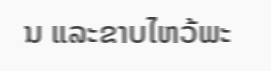ນ ແລະຂາບໄຫວ້ພະ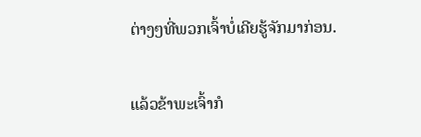ຕ່າງໆທີ່ພວກເຈົ້າບໍ່ເຄີຍຮູ້ຈັກມາກ່ອນ.


ແລ້ວຂ້າພະເຈົ້າກໍ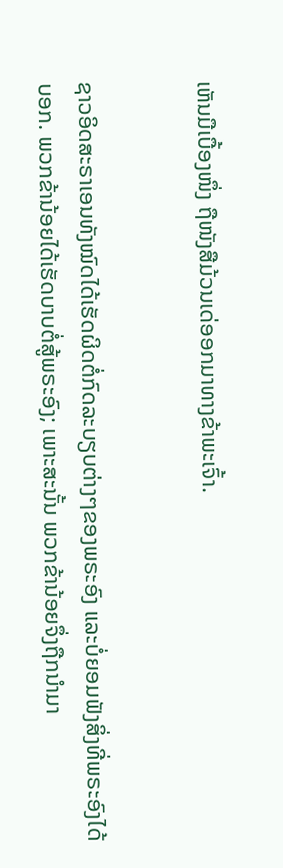ເຫັນມືເບື້ອງໜຶ່ງ ຖືໜັງສືມ້ວນເດ່ອອກມາທາງຂ້າພະເຈົ້າ.


ຊາວອິດສະຣາເອນທັງໝົດໄດ້ເຮັດຜິດຕໍ່ກົດລະບຽບຕ່າງໆຂອງພຣະອົງ ແລະບໍ່ຍອມຟັງສິ່ງທີ່ພຣະອົງໄດ້ບອກ. ພວກຂ້ານ້ອຍໄດ້ເຮັດບາບຕໍ່ສູ້ພຣະອົງ; ເພາະສະນັ້ນ ພວກຂ້ານ້ອຍຈຶ່ງຖືກນຳມາ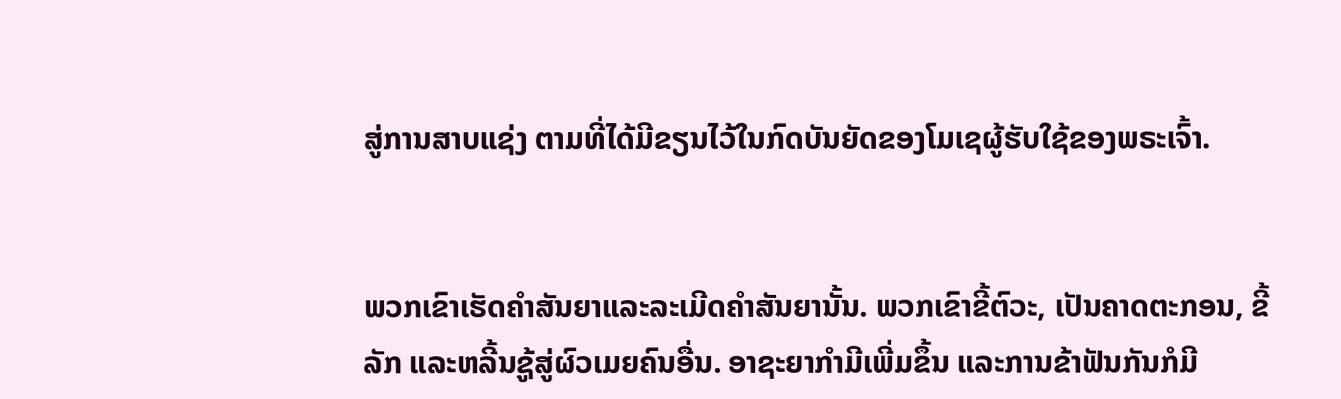ສູ່ການສາບແຊ່ງ ຕາມທີ່ໄດ້ມີຂຽນໄວ້ໃນກົດບັນຍັດຂອງໂມເຊຜູ້ຮັບໃຊ້ຂອງພຣະເຈົ້າ.


ພວກເຂົາເຮັດຄຳສັນຍາແລະລະເມີດຄຳສັນຍານັ້ນ. ພວກເຂົາຂີ້ຕົວະ, ເປັນຄາດຕະກອນ, ຂີ້ລັກ ແລະຫລີ້ນຊູ້ສູ່ຜົວເມຍຄົນອື່ນ. ອາຊະຍາກຳມີເພີ່ມຂຶ້ນ ແລະການຂ້າຟັນກັນກໍມີ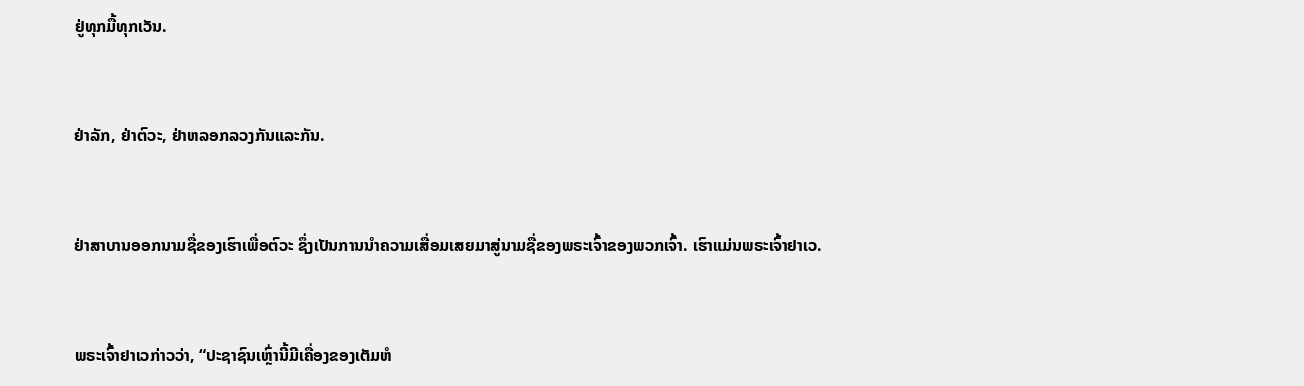ຢູ່ທຸກມື້ທຸກເວັນ.


ຢ່າລັກ, ຢ່າຕົວະ, ຢ່າຫລອກລວງກັນແລະກັນ.


ຢ່າສາບານອອກນາມຊື່ຂອງເຮົາເພື່ອຕົວະ ຊຶ່ງເປັນການນຳຄວາມເສື່ອມເສຍມາສູ່ນາມຊື່ຂອງພຣະເຈົ້າຂອງພວກເຈົ້າ. ເຮົາແມ່ນພຣະເຈົ້າຢາເວ.


ພຣະເຈົ້າຢາເວກ່າວວ່າ, “ປະຊາຊົນເຫຼົ່ານີ້ມີເຄື່ອງຂອງເຕັມຫໍ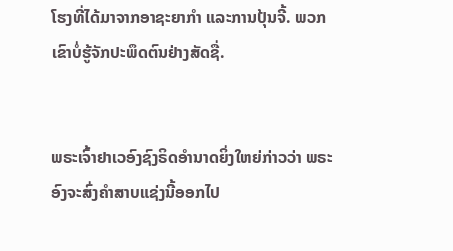ໂຮງທີ່ໄດ້ມາຈາກອາຊະຍາກຳ ແລະການປຸ້ນຈີ້. ພວກເຂົາບໍ່ຮູ້ຈັກປະພຶດຕົນຢ່າງສັດຊື່.


ພຣະເຈົ້າຢາເວອົງຊົງຣິດອຳນາດຍິ່ງໃຫຍ່ກ່າວວ່າ ພຣະອົງຈະສົ່ງຄຳສາບແຊ່ງນີ້ອອກໄປ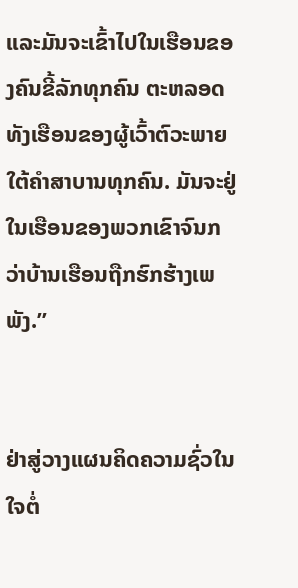ແລະມັນຈະເຂົ້າໄປໃນເຮືອນຂອງຄົນຂີ້ລັກທຸກຄົນ ຕະຫລອດທັງເຮືອນຂອງຜູ້ເວົ້າຕົວະພາຍໃຕ້ຄຳສາບານທຸກຄົນ. ມັນຈະຢູ່ໃນເຮືອນຂອງພວກເຂົາຈົນກວ່າບ້ານເຮືອນຖືກຮົກຮ້າງເພພັງ.”


ຢ່າສູ່ວາງແຜນຄິດຄວາມຊົ່ວໃນໃຈຕໍ່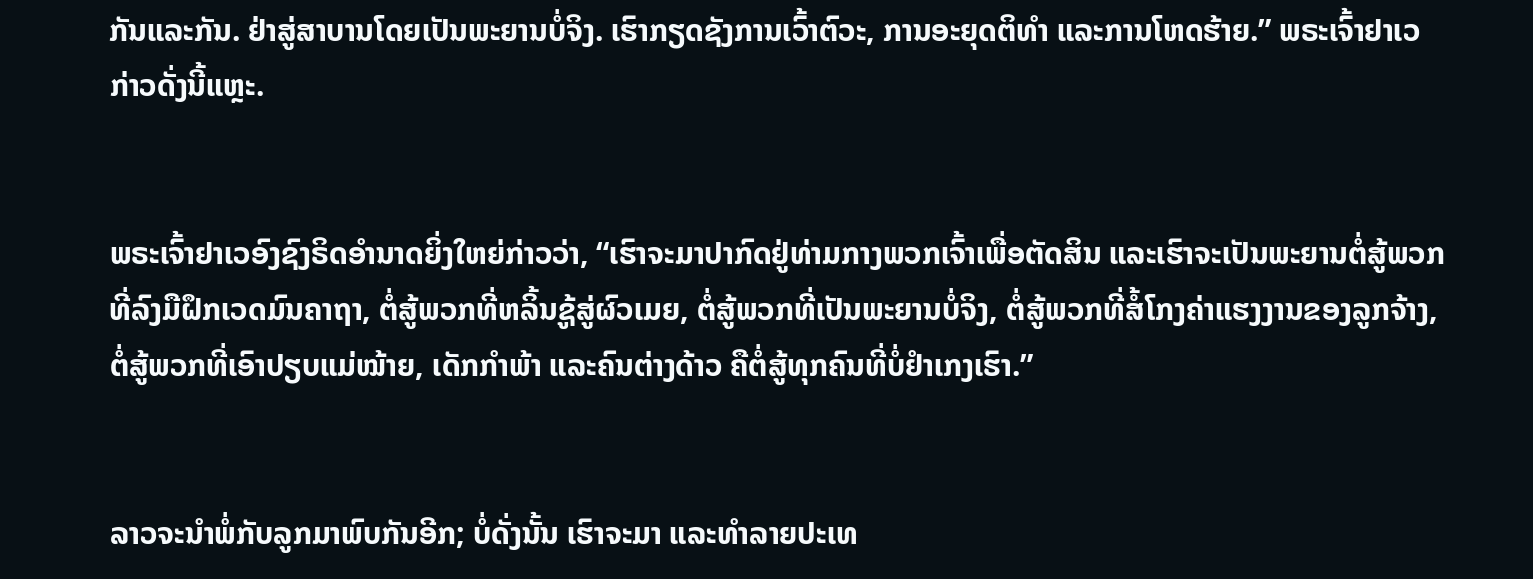ກັນແລະກັນ. ຢ່າສູ່ສາບານໂດຍເປັນພະຍານບໍ່ຈິງ. ເຮົາກຽດຊັງການເວົ້າຕົວະ, ການອະຍຸດຕິທຳ ແລະການໂຫດຮ້າຍ.” ພຣະເຈົ້າຢາເວກ່າວດັ່ງນີ້ແຫຼະ.


ພຣະເຈົ້າຢາເວອົງຊົງຣິດອຳນາດຍິ່ງໃຫຍ່ກ່າວວ່າ, “ເຮົາຈະມາປາກົດຢູ່ທ່າມກາງພວກເຈົ້າເພື່ອຕັດສິນ ແລະເຮົາຈະເປັນພະຍານຕໍ່ສູ້ພວກທີ່ລົງມືຝຶກເວດມົນຄາຖາ, ຕໍ່ສູ້ພວກທີ່ຫລິ້ນຊູ້ສູ່ຜົວເມຍ, ຕໍ່ສູ້ພວກທີ່ເປັນພະຍານບໍ່ຈິງ, ຕໍ່ສູ້ພວກທີ່ສໍ້ໂກງຄ່າແຮງງານຂອງລູກຈ້າງ, ຕໍ່ສູ້ພວກທີ່ເອົາປຽບແມ່ໝ້າຍ, ເດັກກຳພ້າ ແລະຄົນຕ່າງດ້າວ ຄືຕໍ່ສູ້ທຸກຄົນທີ່ບໍ່ຢຳເກງເຮົາ.”


ລາວຈະນຳພໍ່ກັບລູກມາພົບກັນອີກ; ບໍ່ດັ່ງນັ້ນ ເຮົາຈະມາ ແລະທຳລາຍປະເທ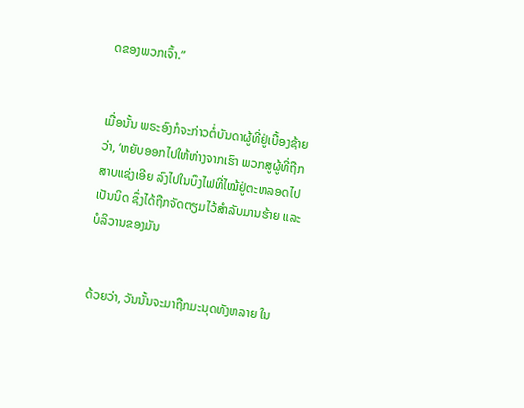ດຂອງພວກເຈົ້າ.”


ເມື່ອນັ້ນ ພຣະອົງກໍຈະກ່າວຕໍ່ບັນດາຜູ້ທີ່ຢູ່ເບື້ອງຊ້າຍວ່າ, ‘ຫຍັບອອກໄປໃຫ້ຫ່າງຈາກເຮົາ ພວກສູຜູ້ທີ່ຖືກສາບແຊ່ງເອີຍ ລົງໄປໃນບຶງໄຟທີ່ໄໝ້ຢູ່ຕະຫລອດໄປເປັນນິດ ຊຶ່ງໄດ້ຖືກຈັດຕຽມໄວ້ສຳລັບມານຮ້າຍ ແລະບໍລິວານຂອງມັນ


ດ້ວຍວ່າ, ວັນນັ້ນຈະມາຖືກມະນຸດທັງຫລາຍ ໃນ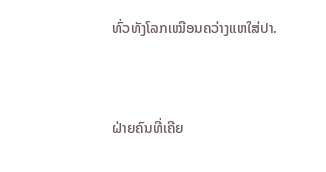ທົ່ວທັງໂລກເໝືອນຄວ່າງແຫໃສ່ປາ.


ຝ່າຍຄົນທີ່ເຄີຍ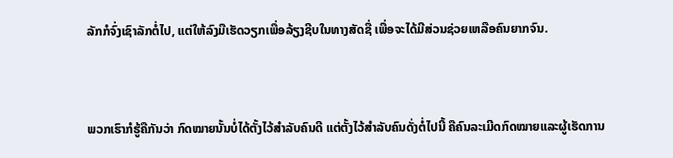ລັກກໍຈົ່ງເຊົາລັກຕໍ່ໄປ, ແຕ່ໃຫ້ລົງມືເຮັດວຽກເພື່ອລ້ຽງຊີບໃນທາງສັດຊື່ ເພື່ອຈະໄດ້ມີສ່ວນຊ່ວຍເຫລືອຄົນຍາກຈົນ.


ພວກເຮົາກໍຮູ້ຄືກັນວ່າ ກົດໝາຍນັ້ນບໍ່ໄດ້ຕັ້ງໄວ້ສຳລັບຄົນດີ ແຕ່ຕັ້ງໄວ້ສຳລັບຄົນດັ່ງຕໍ່ໄປນີ້ ຄືຄົນລະເມີດກົດໝາຍແລະຜູ້ເຮັດການ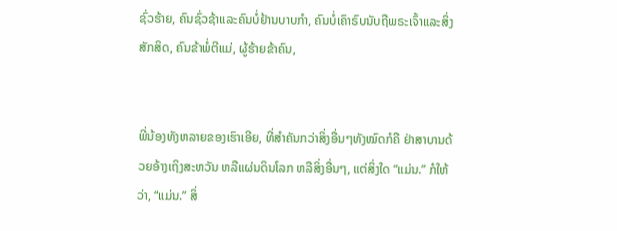ຊົ່ວຮ້າຍ, ຄົນຊົ່ວຊ້າແລະຄົນບໍ່ຢ້ານບາບກຳ, ຄົນບໍ່ເຄົາຣົບນັບຖືພຣະເຈົ້າແລະສິ່ງສັກສິດ, ຄົນຂ້າພໍ່ຕີແມ່, ຜູ້ຮ້າຍຂ້າຄົນ,


ພີ່ນ້ອງທັງຫລາຍຂອງເຮົາເອີຍ, ທີ່ສຳຄັນກວ່າສິ່ງອື່ນໆທັງໝົດກໍຄື ຢ່າສາບານດ້ວຍອ້າງເຖິງສະຫວັນ ຫລືແຜ່ນດິນໂລກ ຫລືສິ່ງອື່ນໆ, ແຕ່ສິ່ງໃດ “ແມ່ນ.” ກໍໃຫ້ວ່າ, “ແມ່ນ.” ສິ່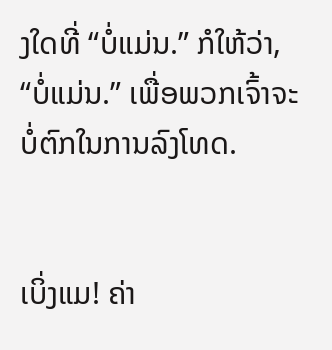ງໃດທີ່ “ບໍ່ແມ່ນ.” ກໍໃຫ້ວ່າ, “ບໍ່ແມ່ນ.” ເພື່ອພວກເຈົ້າຈະບໍ່ຕົກໃນການລົງໂທດ.


ເບິ່ງແມ! ຄ່າ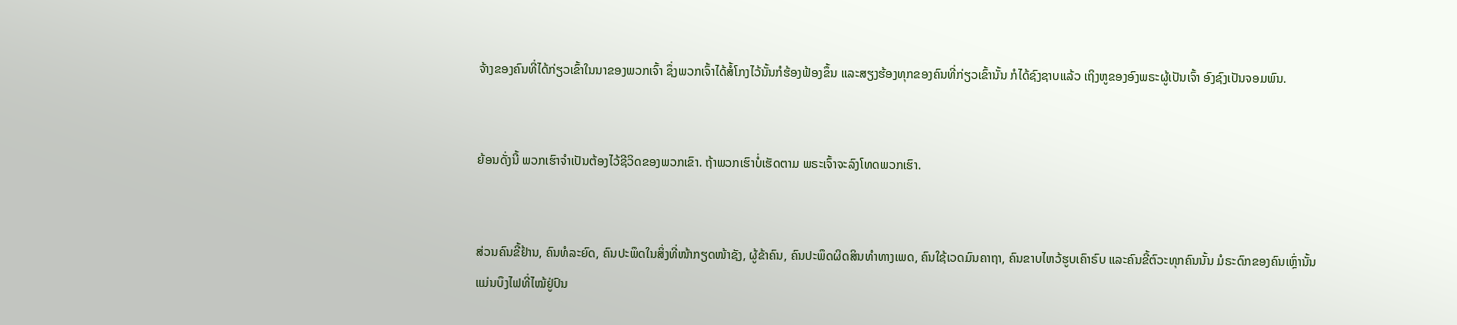ຈ້າງຂອງຄົນທີ່ໄດ້ກ່ຽວເຂົ້າໃນນາຂອງພວກເຈົ້າ ຊຶ່ງພວກເຈົ້າໄດ້ສໍ້ໂກງໄວ້ນັ້ນກໍຮ້ອງຟ້ອງຂຶ້ນ ແລະສຽງຮ້ອງທຸກຂອງຄົນທີ່ກ່ຽວເຂົ້ານັ້ນ ກໍໄດ້ຊົງຊາບແລ້ວ ເຖິງຫູຂອງອົງພຣະຜູ້ເປັນເຈົ້າ ອົງຊົງເປັນຈອມພົນ.


ຍ້ອນດັ່ງນີ້ ພວກເຮົາຈຳເປັນຕ້ອງໄວ້ຊີວິດຂອງພວກເຂົາ. ຖ້າພວກເຮົາບໍ່ເຮັດຕາມ ພຣະເຈົ້າຈະລົງໂທດພວກເຮົາ.


ສ່ວນຄົນຂີ້ຢ້ານ, ຄົນທໍລະຍົດ, ຄົນປະພຶດໃນສິ່ງທີ່ໜ້າກຽດໜ້າຊັງ, ຜູ້ຂ້າຄົນ, ຄົນປະພຶດຜິດສິນທຳທາງເພດ, ຄົນໃຊ້ເວດມົນຄາຖາ, ຄົນຂາບໄຫວ້ຮູບເຄົາຣົບ ແລະຄົນຂີ້ຕົວະທຸກຄົນນັ້ນ ມໍຣະດົກຂອງຄົນເຫຼົ່ານັ້ນ ແມ່ນບຶງໄຟທີ່ໄໝ້ຢູ່ປົນ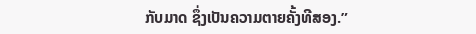ກັບມາດ ຊຶ່ງເປັນຄວາມຕາຍຄັ້ງທີສອງ.”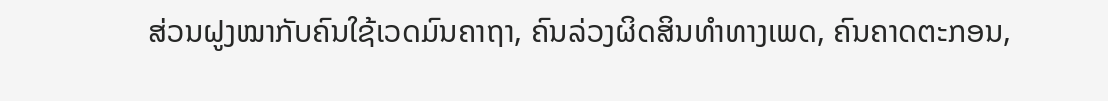ສ່ວນຝູງໝາກັບຄົນໃຊ້ເວດມົນຄາຖາ, ຄົນລ່ວງຜິດສິນທຳທາງເພດ, ຄົນຄາດຕະກອນ,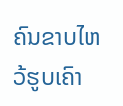ຄົນຂາບໄຫວ້ຮູບເຄົາ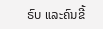ຣົບ ແລະຄົນຂີ້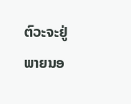ຕົວະຈະຢູ່ພາຍນອ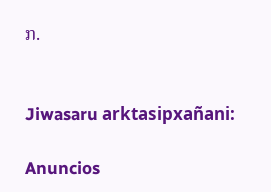ກ.


Jiwasaru arktasipxañani:

Anuncios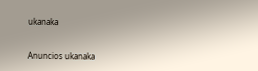ukanaka


Anuncios ukanaka